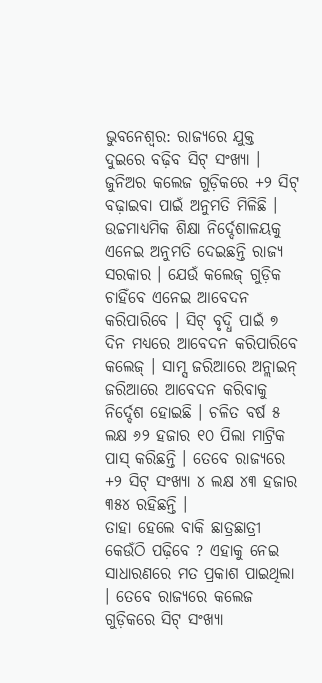ଭୁବନେଶ୍ୱର: ରାଜ୍ୟରେ ଯୁକ୍ତ ଦୁଇରେ ବଢ଼ିବ ସିଟ୍ ସଂଖ୍ୟା । ଜୁନିଅର କଲେଜ ଗୁଡ଼ିକରେ +୨ ସିଟ୍ ବଢ଼ାଇବା ପାଇଁ ଅନୁମତି ମିଳିଛି । ଉଚ୍ଚମାଧ୍ୟମିକ ଶିକ୍ଷା ନିର୍ଦ୍ଦେଶାଳୟକୁ ଏନେଇ ଅନୁମତି ଦେଇଛନ୍ତି ରାଜ୍ୟ ସରକାର । ଯେଉଁ କଲେଜ୍ ଗୁଡ଼ିକ ଚାହିଁବେ ଏନେଇ ଆବେଦନ କରିପାରିବେ । ସିଟ୍ ବୃଦ୍ଧି ପାଇଁ ୭ ଦିନ ମଧ୍ୟରେ ଆବେଦନ କରିପାରିବେ କଲେଜ୍ । ସାମ୍ସ ଜରିଆରେ ଅନ୍ଲାଇନ୍ ଜରିଆରେ ଆବେଦନ କରିବାକୁ ନିର୍ଦ୍ଦେଶ ହୋଇଛି । ଚଳିତ ବର୍ଷ ୫ ଲକ୍ଷ ୬୨ ହଜାର ୧୦ ପିଲା ମାଟ୍ରିକ ପାସ୍ କରିଛନ୍ତି । ତେବେ ରାଜ୍ୟରେ +୨ ସିଟ୍ ସଂଖ୍ୟା ୪ ଲକ୍ଷ ୪୩ ହଜାର ୩୫୪ ରହିଛନ୍ତି ।
ତାହା ହେଲେ ବାକି ଛାତ୍ରଛାତ୍ରୀ କେଉଁଠି ପଢ଼ିବେ ? ଏହାକୁ ନେଇ ସାଧାରଣରେ ମତ ପ୍ରକାଶ ପାଇଥିଲା । ତେବେ ରାଜ୍ୟରେ କଲେଜ ଗୁଡ଼ିକରେ ସିଟ୍ ସଂଖ୍ୟା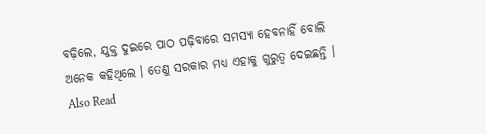ବଢ଼ିଲେ, ଯୁକ୍ତ ଦୁଇରେ ପାଠ ପଢ଼ିବାରେ ସମସ୍ୟା ହେବନାହିଁ ବୋଲି ଅନେକ କହିଥିଲେ । ତେଣୁ ସରକାର ମଧ୍ୟ ଏହାକୁ ଗୁରୁତ୍ୱ ଦେଇଛନ୍ତି ।
Also Read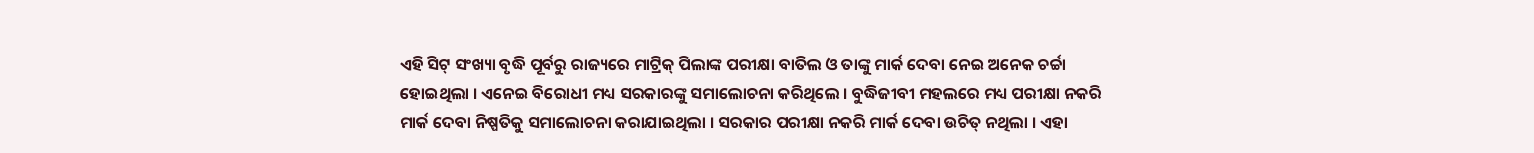ଏହି ସିଟ୍ ସଂଖ୍ୟା ବୃଦ୍ଧି ପୂର୍ବରୁ ରାଜ୍ୟରେ ମାଟ୍ରିକ୍ ପିଲାଙ୍କ ପରୀକ୍ଷା ବାତିଲ ଓ ତାଙ୍କୁ ମାର୍କ ଦେବା ନେଇ ଅନେକ ଚର୍ଚ୍ଚା ହୋଇଥିଲା । ଏନେଇ ବିରୋଧୀ ମଧ୍ୟ ସରକାରଙ୍କୁ ସମାଲୋଚନା କରିଥିଲେ । ବୁଦ୍ଧିଜୀବୀ ମହଲରେ ମଧ୍ୟ ପରୀକ୍ଷା ନକରି ମାର୍କ ଦେବା ନିଷ୍ପତିକୁ ସମାଲୋଚନା କରାଯାଇଥିଲା । ସରକାର ପରୀକ୍ଷା ନକରି ମାର୍କ ଦେବା ଉଚିତ୍ ନଥିଲା । ଏହା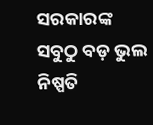ସରକାରଙ୍କ ସବୁଠୁ ବଡ଼ ଭୁଲ ନିଷ୍ପତି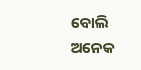ବୋଲି ଅନେକ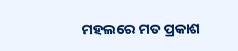ମହଲରେ ମତ ପ୍ରକାଶ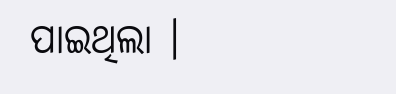ପାଇଥିଲା ।